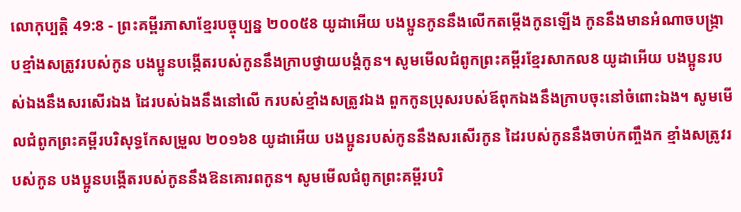លោកុប្បត្តិ 49:8 - ព្រះគម្ពីរភាសាខ្មែរបច្ចុប្បន្ន ២០០៥8 យូដាអើយ បងប្អូនកូននឹងលើកតម្កើងកូនឡើង កូននឹងមានអំណាចបង្ក្រាបខ្មាំងសត្រូវរបស់កូន បងប្អូនបង្កើតរបស់កូននឹងក្រាបថ្វាយបង្គំកូន។ សូមមើលជំពូកព្រះគម្ពីរខ្មែរសាកល8 យូដាអើយ បងប្អូនរបស់ឯងនឹងសរសើរឯង ដៃរបស់ឯងនឹងនៅលើ ករបស់ខ្មាំងសត្រូវឯង ពួកកូនប្រុសរបស់ឪពុកឯងនឹងក្រាបចុះនៅចំពោះឯង។ សូមមើលជំពូកព្រះគម្ពីរបរិសុទ្ធកែសម្រួល ២០១៦8 យូដាអើយ បងប្អូនរបស់កូននឹងសរសើរកូន ដៃរបស់កូននឹងចាប់កញ្ចឹងក ខ្មាំងសត្រូវរបស់កូន បងប្អូនបង្កើតរបស់កូននឹងឱនគោរពកូន។ សូមមើលជំពូកព្រះគម្ពីរបរិ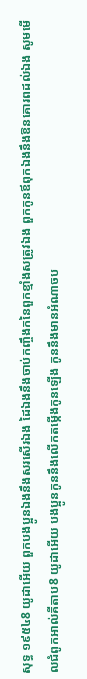សុទ្ធ ១៩៥៤8 យូដាអើយ ពួកបងប្អូនឯងនឹងសរសើរឯង ដៃឯងនឹងចាប់កញ្ចឹងកនៃពួកខ្មាំងសត្រូវឯង ពួកកូនឪពុកឯងនឹងឱនគោរពដល់ឯង សូមមើលជំពូកអាល់គីតាប8 យូដាអើយ បងប្អូនកូននឹងលើកតម្កើងកូនឡើង កូននឹងមានអំណាចប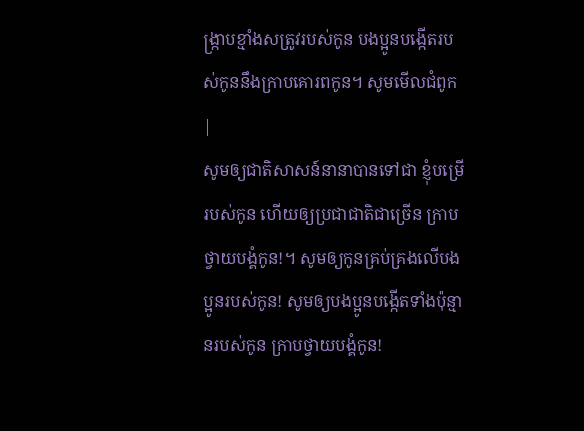ង្ក្រាបខ្មាំងសត្រូវរបស់កូន បងប្អូនបង្កើតរបស់កូននឹងក្រាបគោរពកូន។ សូមមើលជំពូក |
សូមឲ្យជាតិសាសន៍នានាបានទៅជា ខ្ញុំបម្រើរបស់កូន ហើយឲ្យប្រជាជាតិជាច្រើន ក្រាបថ្វាយបង្គំកូន!។ សូមឲ្យកូនគ្រប់គ្រងលើបងប្អូនរបស់កូន! សូមឲ្យបងប្អូនបង្កើតទាំងប៉ុន្មានរបស់កូន ក្រាបថ្វាយបង្គំកូន!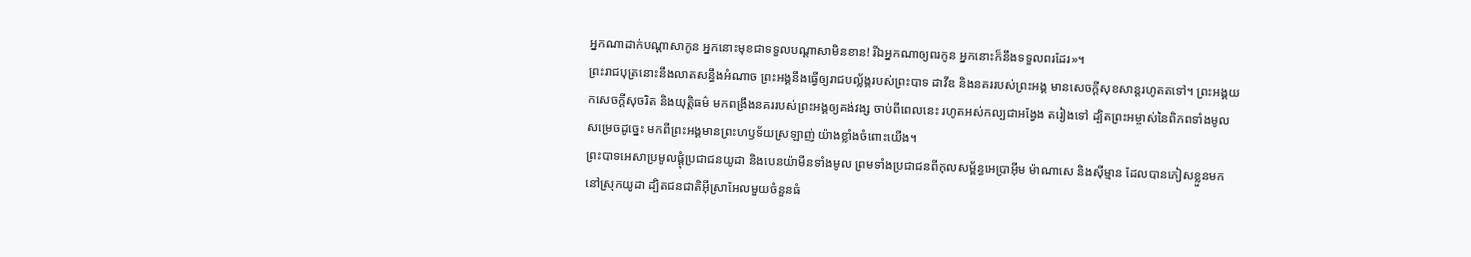អ្នកណាដាក់បណ្ដាសាកូន អ្នកនោះមុខជាទទួលបណ្ដាសាមិនខាន! រីឯអ្នកណាឲ្យពរកូន អ្នកនោះក៏នឹងទទួលពរដែរ»។
ព្រះរាជបុត្រនោះនឹងលាតសន្ធឹងអំណាច ព្រះអង្គនឹងធ្វើឲ្យរាជបល្ល័ង្ករបស់ព្រះបាទ ដាវីឌ និងនគររបស់ព្រះអង្គ មានសេចក្ដីសុខសាន្តរហូតតទៅ។ ព្រះអង្គយកសេចក្ដីសុចរិត និងយុត្តិធម៌ មកពង្រឹងនគររបស់ព្រះអង្គឲ្យគង់វង្ស ចាប់ពីពេលនេះ រហូតអស់កល្បជាអង្វែង តរៀងទៅ ដ្បិតព្រះអម្ចាស់នៃពិភពទាំងមូលសម្រេចដូច្នេះ មកពីព្រះអង្គមានព្រះហឫទ័យស្រឡាញ់ យ៉ាងខ្លាំងចំពោះយើង។
ព្រះបាទអេសាប្រមូលផ្តុំប្រជាជនយូដា និងបេនយ៉ាមីនទាំងមូល ព្រមទាំងប្រជាជនពីកុលសម្ព័ន្ធអេប្រាអ៊ីម ម៉ាណាសេ និងស៊ីម្មាន ដែលបានភៀសខ្លួនមកនៅស្រុកយូដា ដ្បិតជនជាតិអ៊ីស្រាអែលមួយចំនួនធំ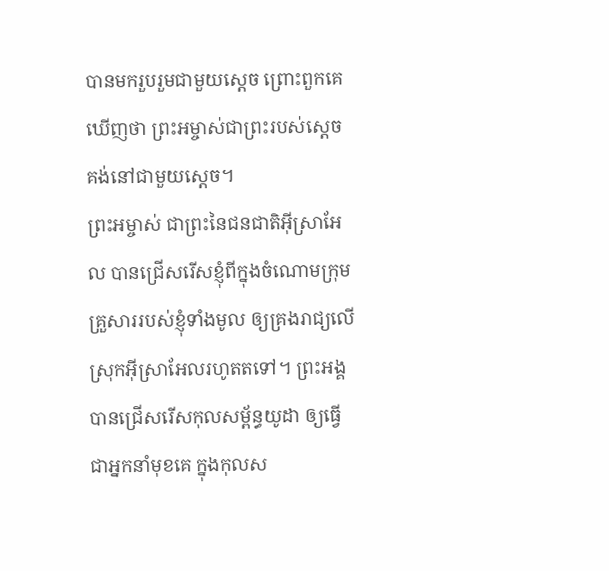បានមករួបរួមជាមួយស្ដេច ព្រោះពួកគេឃើញថា ព្រះអម្ចាស់ជាព្រះរបស់ស្ដេច គង់នៅជាមួយស្ដេច។
ព្រះអម្ចាស់ ជាព្រះនៃជនជាតិអ៊ីស្រាអែល បានជ្រើសរើសខ្ញុំពីក្នុងចំណោមក្រុមគ្រួសាររបស់ខ្ញុំទាំងមូល ឲ្យគ្រងរាជ្យលើស្រុកអ៊ីស្រាអែលរហូតតទៅ។ ព្រះអង្គបានជ្រើសរើសកុលសម្ព័ន្ធយូដា ឲ្យធ្វើជាអ្នកនាំមុខគេ ក្នុងកុលស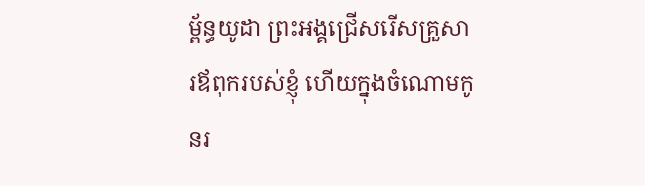ម្ព័ន្ធយូដា ព្រះអង្គជ្រើសរើសគ្រួសារឪពុករបស់ខ្ញុំ ហើយក្នុងចំណោមកូនរ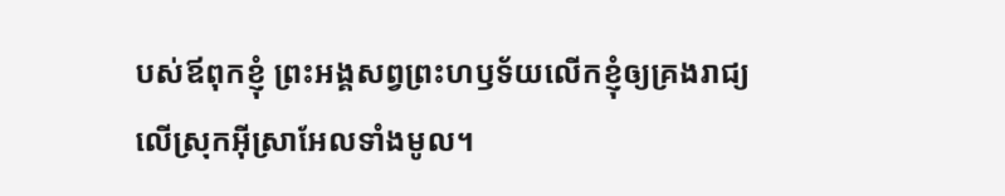បស់ឪពុកខ្ញុំ ព្រះអង្គសព្វព្រះហឫទ័យលើកខ្ញុំឲ្យគ្រងរាជ្យលើស្រុកអ៊ីស្រាអែលទាំងមូល។